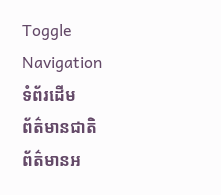Toggle Navigation
ទំព័រដើម
ព័ត៌មានជាតិ
ព័ត៌មានអ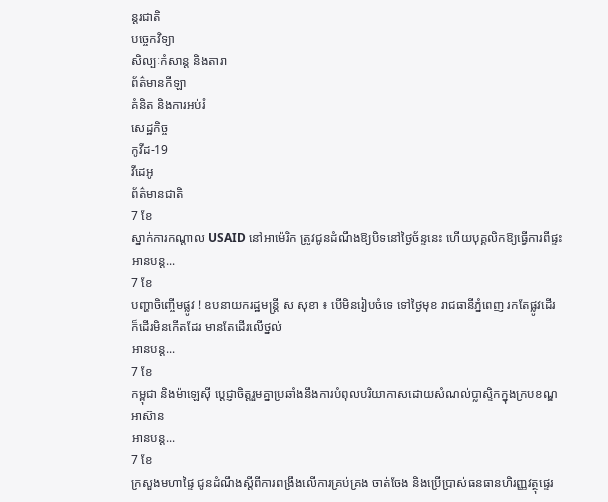ន្តរជាតិ
បច្ចេកវិទ្យា
សិល្បៈកំសាន្ត និងតារា
ព័ត៌មានកីឡា
គំនិត និងការអប់រំ
សេដ្ឋកិច្ច
កូវីដ-19
វីដេអូ
ព័ត៌មានជាតិ
7 ខែ
ស្នាក់ការកណ្តាល USAID នៅអាម៉េរិក ត្រូវជូនដំណឹងឱ្យបិទនៅថ្ងៃច័ន្ទនេះ ហើយបុគ្គលិកឱ្យធ្វើការពីផ្ទះ
អានបន្ត...
7 ខែ
បញ្ហាចិញ្ចើមផ្លូវ ! ឧបនាយករដ្ឋមន្ត្រី ស សុខា ៖ បើមិនរៀបចំទេ ទៅថ្ងៃមុខ រាជធានីភ្នំពេញ រកតែផ្លូវដើរ ក៏ដើរមិនកើតដែរ មានតែដើរលើថ្នល់
អានបន្ត...
7 ខែ
កម្ពុជា និងម៉ាឡេស៊ី ប្តេជ្ញាចិត្តរួមគ្នាប្រឆាំងនឹងការបំពុលបរិយាកាសដោយសំណល់ប្លាស្ទិកក្នុងក្របខណ្ឌអាស៊ាន
អានបន្ត...
7 ខែ
ក្រសួងមហាផ្ទៃ ជូនដំណឹងស្តីពីការពង្រឹងលើការគ្រប់គ្រង ចាត់ចែង និងប្រើប្រាស់ធនធានហិរញ្ញវត្ថុផ្ទេរ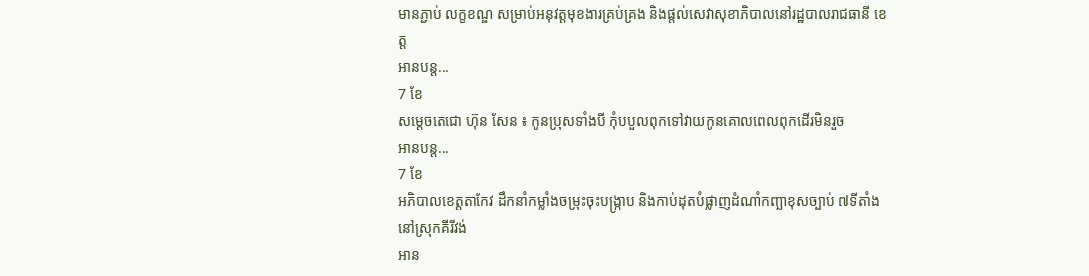មានភ្ជាប់ លក្ខខណ្ឌ សម្រាប់អនុវត្តមុខងារគ្រប់គ្រង និងផ្តល់សេវាសុខាភិបាលនៅរដ្ឋបាលរាជធានី ខេត្ត
អានបន្ត...
7 ខែ
សម្តេចតេជោ ហ៊ុន សែន ៖ កូនប្រុសទាំងបី កុំបបួលពុកទៅវាយកូនគោលពេលពុកដើរមិនរួច
អានបន្ត...
7 ខែ
អភិបាលខេត្តតាកែវ ដឹកនាំកម្លាំងចម្រុះចុះបង្ក្រាប និងកាប់ដុតបំផ្លាញដំណាំកញ្ឆាខុសច្បាប់ ៧ទីតាំង នៅស្រុកគីរីវង់
អាន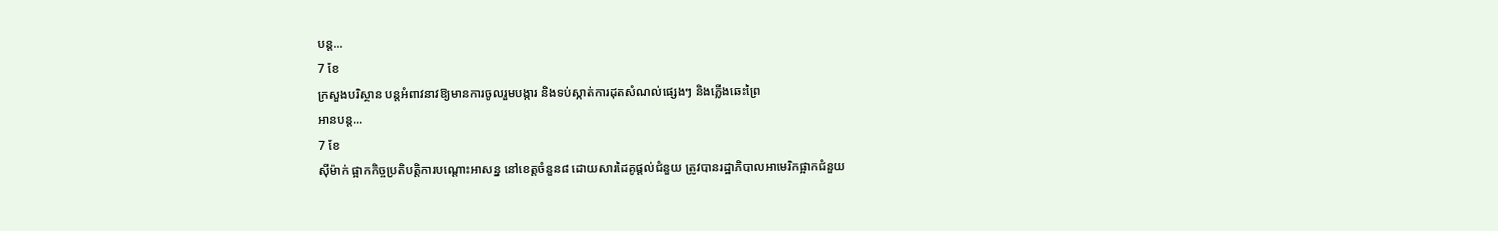បន្ត...
7 ខែ
ក្រសួងបរិស្ថាន បន្តអំពាវនាវឱ្យមានការចូលរួមបង្ការ និងទប់ស្កាត់ការដុតសំណល់ផ្សេងៗ និងភ្លើងឆេះព្រៃ
អានបន្ត...
7 ខែ
ស៊ីម៉ាក់ ផ្អាកកិច្ចប្រតិបត្តិការបណ្តោះអាសន្ន នៅខេត្តចំនួន៨ ដោយសារដៃគូផ្តល់ជំនួយ ត្រូវបានរដ្ឋាភិបាលអាមេរិកផ្អាកជំនួយ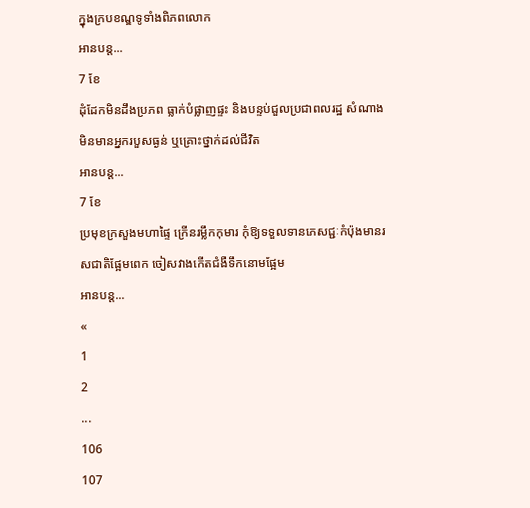ក្នុងក្របខណ្ឌទូទាំងពិភពលោក
អានបន្ត...
7 ខែ
ដុំដែកមិនដឹងប្រភព ធ្លាក់បំផ្លាញផ្ទះ និងបន្ទប់ជួលប្រជាពលរដ្ឋ សំណាងមិនមានអ្នករបួសធ្ងន់ ឬគ្រោះថ្នាក់ដល់ជីវិត
អានបន្ត...
7 ខែ
ប្រមុខក្រសួងមហាផ្ទៃ ក្រើនរម្លឹកកុមារ កុំឱ្យទទួលទានភេសជ្ជៈកំប៉ុងមានរសជាតិផ្អែមពេក ចៀសវាងកើតជំងឺទឹកនោមផ្អែម
អានបន្ត...
«
1
2
...
106
107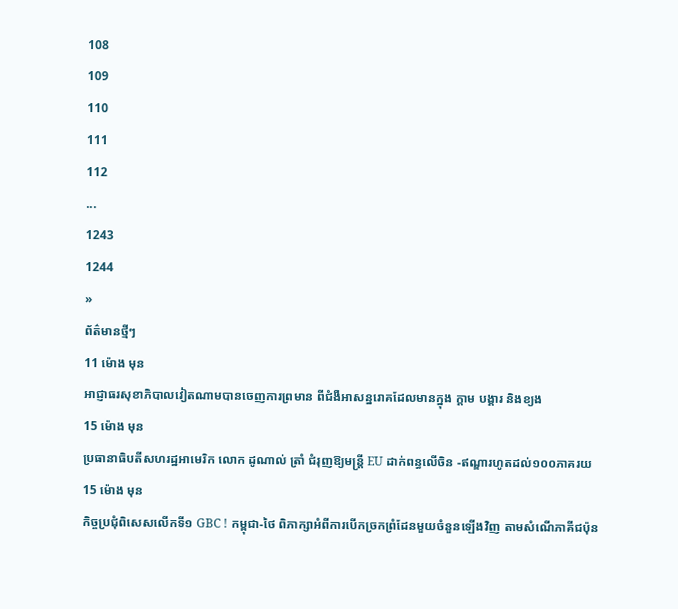108
109
110
111
112
...
1243
1244
»
ព័ត៌មានថ្មីៗ
11 ម៉ោង មុន
អាជ្ញាធរសុខាភិបាលវៀតណាមបានចេញការព្រមាន ពីជំងឺអាសន្នរោគដែលមានក្នុង ក្ដាម បង្គារ និងខ្យង
15 ម៉ោង មុន
ប្រធានាធិបតីសហរដ្ឋអាមេរិក លោក ដូណាល់ ត្រាំ ជំរុញឱ្យមន្ត្រី EU ដាក់ពន្ធលើចិន -ឥណ្ឌារហូតដល់១០០ភាគរយ
15 ម៉ោង មុន
កិច្ចប្រជុំពិសេសលើកទី១ GBC ! កម្ពុជា-ថៃ ពិភាក្សាអំពីការបើកច្រកព្រំដែនមួយចំនួនឡើងវិញ តាមសំណើភាគីជប៉ុន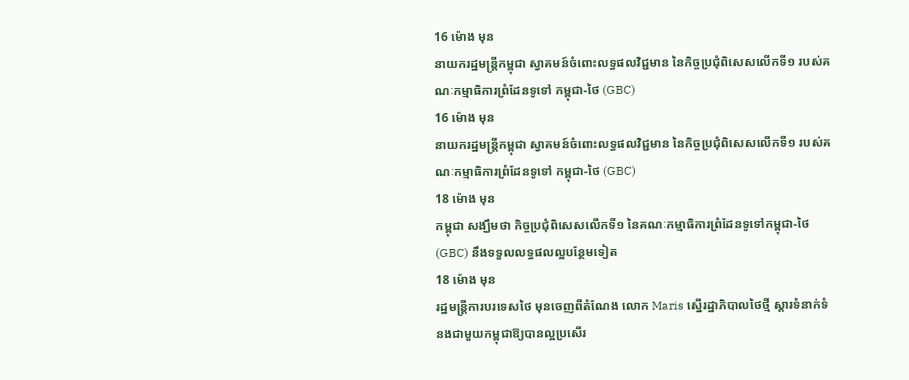16 ម៉ោង មុន
នាយករដ្ឋមន្ដ្រីកម្ពុជា ស្វាគមន៍ចំពោះលទ្ធផលវិជ្ជមាន នៃកិច្ចប្រជុំពិសេសលើកទី១ របស់គណៈកម្មាធិការព្រំដែនទូទៅ កម្ពុជា-ថៃ (GBC)
16 ម៉ោង មុន
នាយករដ្ឋមន្ដ្រីកម្ពុជា ស្វាគមន៍ចំពោះលទ្ធផលវិជ្ជមាន នៃកិច្ចប្រជុំពិសេសលើកទី១ របស់គណៈកម្មាធិការព្រំដែនទូទៅ កម្ពុជា-ថៃ (GBC)
18 ម៉ោង មុន
កម្ពុជា សង្ឃឹមថា កិច្ចប្រជុំពិសេសលើកទី១ នៃគណៈកម្មាធិការព្រំដែនទូទៅកម្ពុជា-ថៃ (GBC) នឹងទទួលលទ្ធផលល្អបន្ថែមទៀត
18 ម៉ោង មុន
រដ្ឋមន្ត្រីការបរទេសថៃ មុនចេញពីតំណែង លោក Maris ស្នើរដ្ឋាភិបាលថៃថ្មី ស្តារទំនាក់ទំនងជាមួយកម្ពុជាឱ្យបានល្អប្រសើរ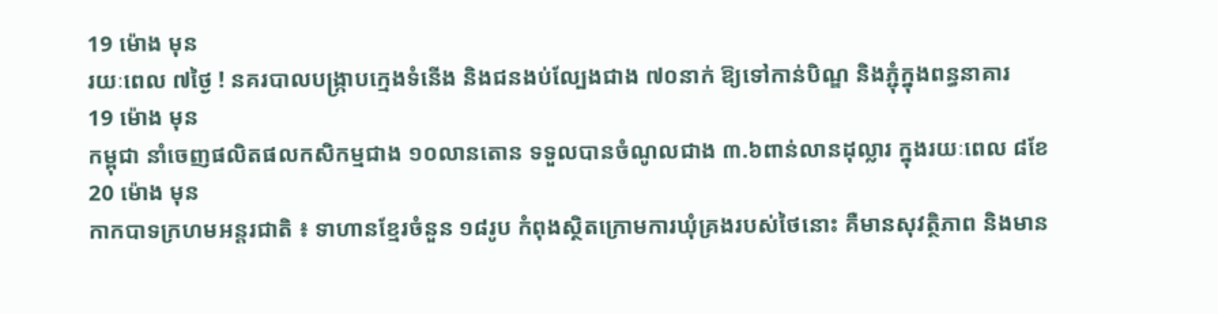19 ម៉ោង មុន
រយៈពេល ៧ថ្ងៃ ! នគរបាលបង្ក្រាបក្មេងទំនើង និងជនងប់ល្បែងជាង ៧០នាក់ ឱ្យទៅកាន់បិណ្ឌ និងភ្ជុំក្នុងពន្ធនាគារ
19 ម៉ោង មុន
កម្ពុជា នាំចេញផលិតផលកសិកម្មជាង ១០លានតោន ទទួលបានចំណូលជាង ៣.៦ពាន់លានដុល្លារ ក្នុងរយៈពេល ៨ខែ
20 ម៉ោង មុន
កាកបាទក្រហមអន្តរជាតិ ៖ ទាហានខ្មែរចំនួន ១៨រូប កំពុងស្ថិតក្រោមការឃុំគ្រងរបស់ថៃនោះ គឺមានសុវត្ថិភាព និងមាន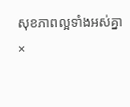សុខភាពល្អទាំងអស់គ្នា
×